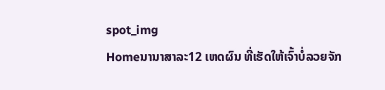spot_img
Homeນານາສາລະ12 ເຫດຜົນ ທີ່ເຮັດໃຫ້ເຈົ້າບໍ່ລວຍຈັກ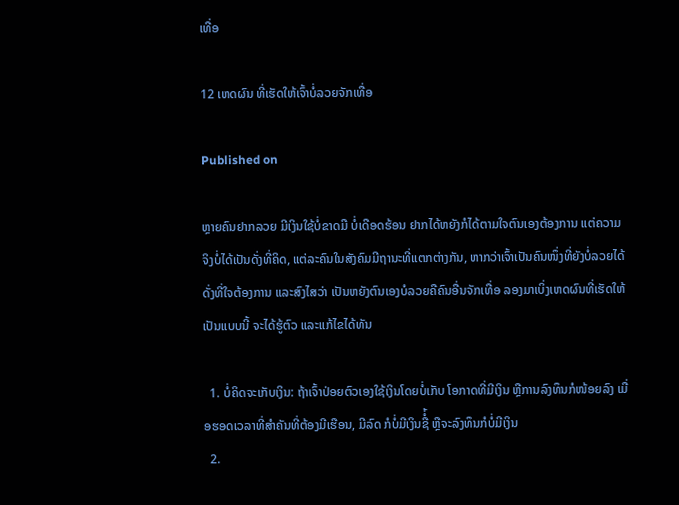ເທື່ອ

12 ເຫດຜົນ ທີ່ເຮັດໃຫ້ເຈົ້າບໍ່ລວຍຈັກເທື່ອ

Published on

ຫຼາຍຄົນຢາກລວຍ ມີເງິນໃຊ້ບໍ່ຂາດມື ບໍ່ເດືອດຮ້ອນ ຢາກໄດ້ຫຍັງກໍໄດ້ຕາມໃຈຕົນເອງຕ້ອງການ ແຕ່ຄວາມຈິງບໍ່ໄດ້ເປັນດັ່ງທີ່ຄິດ, ແຕ່ລະຄົນໃນສັງຄົມມີຖານະທີ່ແຕກຕ່າງກັນ, ຫາກວ່າເຈົ້າເປັນຄົນໜຶ່ງທີ່ຍັງບໍ່ລວຍໄດ້ດັ່ງທີ່ໃຈຕ້ອງການ ແລະສົງໄສວ່າ ເປັນຫຍັງຕົນເອງບໍລວຍຄືຄົນອື່ນຈັກເທື່ອ ລອງມາເບິ່ງເຫດຜົນທີ່ເຮັດໃຫ້ເປັນແບບນີ້ ຈະໄດ້ຮູ້ຕົວ ແລະແກ້ໄຂໄດ້ທັນ

  1. ບໍ່ຄິດຈະເກັບເງິນ: ຖ້າເຈົ້າປ່ອຍຕົວເອງໃຊ້ເງິນໂດຍບໍ່ເກັບ ໂອກາດທີ່ມີເງິນ ຫຼືການລົງທຶນກໍໜ້ອຍລົງ ເມື່ອຮອດເວລາທີ່ສຳຄັນທີ່ຕ້ອງມີເຮືອນ, ມີລົດ ກໍບໍ່ມີເງິນຊື່ໍ້ ຫຼືຈະລົງທຶນກໍບໍ່ມີເງິນ
  2.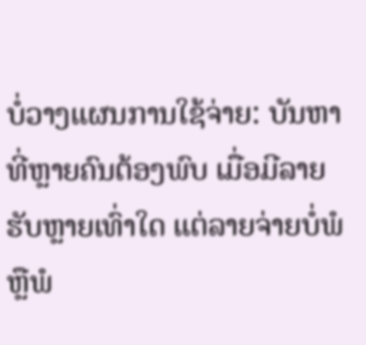ບໍ່ວາງແຜນການໃຊ້ຈ່າຍ: ບັນຫາທີ່ຫຼາຍຄົນຕ້ອງພົບ ເມື່ອມີລາຍຮັບຫຼາຍເທົ່າໃດ ແຕ່ລາຍຈ່າຍບໍ່ພໍ ຫຼືພໍ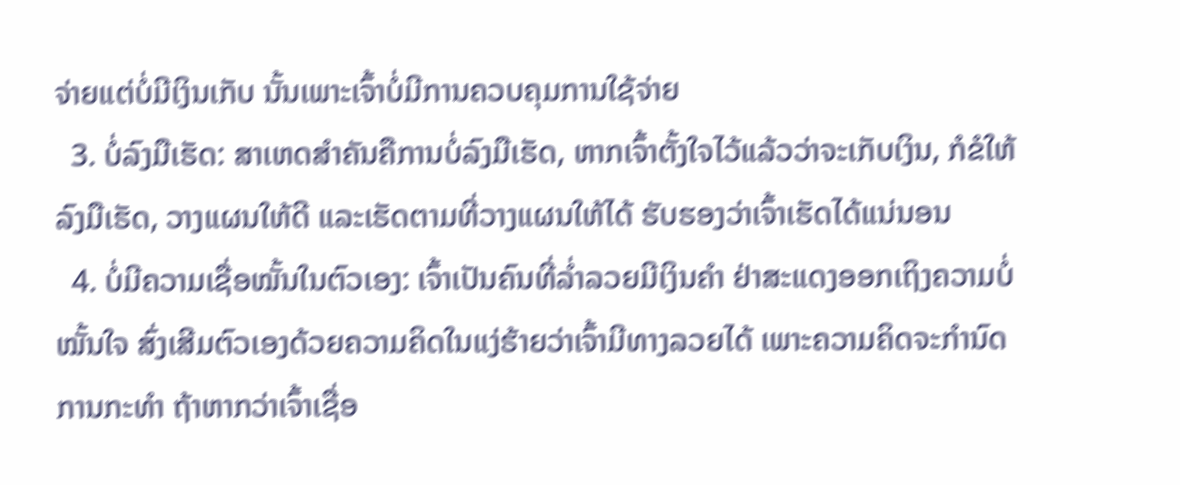ຈ່າຍແຕ່ບໍ່ມີເງິນເກັບ ນັ້ນເພາະເຈົ້າບໍ່ມີການຄວບຄຸມການໃຊ້ຈ່າຍ
  3. ບໍ່ລົງມືເຮັດ: ສາເຫດສຳຄັນຄືການບໍ່ລົງມືເຮັດ, ຫາກເຈົ້າຕັ້ງໃຈໄວ້ແລ້ວວ່າຈະເກັບເງິນ, ກໍຂໍໃຫ້ລົງມືເຮັດ, ວາງແຜນໃຫ້ດີ ແລະເຮັດຕາມທີ່ວາງແຜນໃຫ້ໄດ້ ຮັບຮອງວ່າເຈົ້າເຮັດໄດ້ແນ່ນອນ
  4. ບໍ່ມີຄວາມເຊື່ອໝັ້ນໃນຕົວເອງ: ເຈົ້າເປັນຄົນທີ່ລໍ່າລວຍມີເງິນຄຳ ຢ່າສະແດງອອກເຖິງຄວາມບໍ່ໝັ້ນໃຈ ສົ່ງເສີມຕົວເອງດ້ວຍຄວາມຄິດໃນແງ່ຮ້າຍວ່າເຈົ້າມີທາງລວຍໄດ້ ເພາະຄວາມຄິດຈະກຳນົດການກະທຳ ຖ້າຫາກວ່າເຈົ້າເຊື່ອ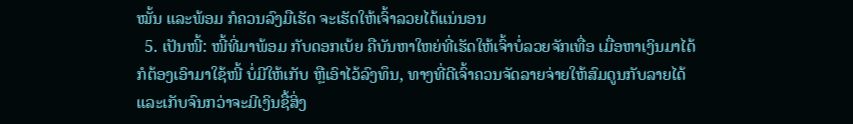ໝັ້ນ ແລະພ້ອມ ກໍຄວນລົງມືເຮັດ ຈະເຮັດໃຫ້ເຈົ້າລວຍໄດ້ແນ່ນອນ
  5. ເປັນໜີ້: ໜີ້ທີ່ມາພ້ອມ ກັບດອກເບ້ຍ ຄືບັນຫາໃຫຍ່ທີ່ເຮັດໃຫ້ເຈົ້າບໍ່ລວຍຈັກເທື່ອ ເມື່ອຫາເງິນມາໄດ້ກໍຕ້ອງເອົາມາໃຊ້ໜີ້ ບໍ່ມີໃຫ້ເກັບ ຫຼືເອົາໄວ້ລົງທຶນ, ທາງທີ່ດີເຈົ້າຄວນຈັດລາຍຈ່າຍໃຫ້ສົມດູນກັບລາຍໄດ້ ແລະເກັບຈົນກວ່າຈະມີເງິນຊື້ສິ່ງ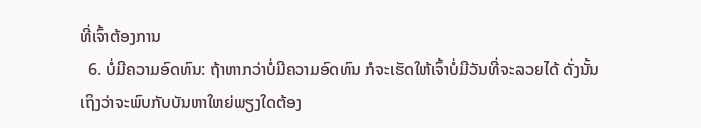ທີ່ເຈົ້າຕ້ອງການ
  6. ບໍ່ມີຄວາມອົດທົນ: ຖ້າຫາກວ່າບໍ່ມີຄວາມອົດທົນ ກໍຈະເຮັດໃຫ້ເຈົ້າບໍ່ມີວັນທີ່ຈະລວຍໄດ້ ດັ່ງນັ້ນເຖິງວ່າຈະພົບກັບບັນຫາໃຫຍ່ພຽງໃດຕ້ອງ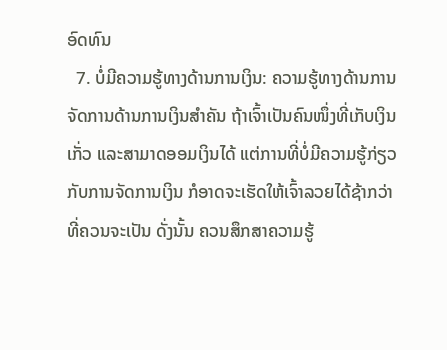ອົດທົນ
  7. ບໍ່ມີຄວາມຮູ້ທາງດ້ານການເງິນ: ຄວາມຮູ້ທາງດ້ານການຈັດການດ້ານການເງິນສຳຄັນ ຖ້າເຈົ້າເປັນຄົນໜຶ່ງທີ່ເກັບເງິນເກັ່ວ ແລະສາມາດອອມເງິນໄດ້ ແຕ່ການທີ່ບໍ່ມີຄວາມຮູ້ກ່ຽວກັບການຈັດການເງິນ ກໍອາດຈະເຮັດໃຫ້ເຈົ້າລວຍໄດ້ຊ້າກວ່າທີ່ຄວນຈະເປັນ ດັ່ງນັ້ນ ຄວນສຶກສາຄວາມຮູ້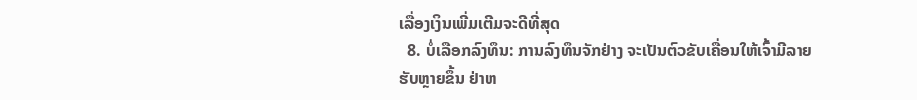ເລື່ອງເງິນເພີ່ມເຕີມຈະດີທີ່ສຸດ
  8. ບໍ່ເລືອກລົງທຶນ: ການລົງທຶນຈັກຢ່າງ ຈະເປັນຕົວຂັບເຄື່ອນໃຫ້ເຈົ້າມີລາຍຮັບຫຼາຍຂຶ້ນ ຢ່າຫ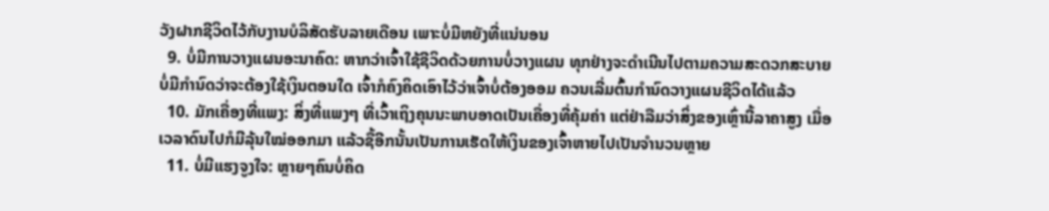ວັງຝາກຊີວິດໄວ້ກັບງານບໍລິສັດຮັບລາຍເດືອນ ເພາະບໍ່ມີຫຍັງທີ່ແນ່ນອນ
  9. ບໍ່ມີການວາງແຜນອະນາຄົດ: ຫາກວ່າເຈົ້າໃຊ້ຊີວິດດ້ວຍການບໍ່ວາງແຜນ ທຸກຢ່າງຈະດຳເນີນໄປຕາມຄວາມສະດວກສະບາຍ ບໍ່ມີກຳນົດວ່າຈະຕ້ອງໃຊ້ເງິນຕອນໃດ ເຈົ້າກໍຄົງຄິດເອົາໄວ້ວ່າເຈົ້າບໍ່ຕ້ອງອອມ ຄວນເລີ່ມຕົ້ນກຳນົດວາງແຜນຊີວິດໄດ້ແລ້ວ
  10. ມັກເຄື່ອງທີ່ແພງ: ສິ່ງທີ່ແພງໆ ທີ່ເວົ້າເຖິງຄຸນນະພາບອາດເປັນເຄື່ອງທີ່ຄຸ້ມຄ່າ ແຕ່ຢ່າລືມວ່າສິ່ງຂອງເຫຼົ່ານີ້ລາຄາສູງ ເມື່ອເວລາດົນໄປກໍມີລຸ້ນໃໝ່ອອກມາ ແລ້ວຊື້ອີກນັ້ນເປັນການເຮັດໃຫ້ເງິນຂອງເຈົ້າຫາຍໄປເປັນຈຳນວນຫຼາຍ
  11. ບໍ່ມີແຮງຈູງໃຈ: ຫຼາຍໆຄົນບໍ່ຄິດ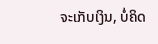ຈະເກັບເງິນ, ບໍ່ຄິດ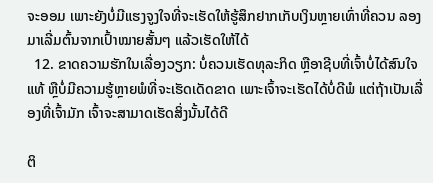ຈະອອມ ເພາະຍັງບໍ່ມີແຮງຈູງໃຈທີ່ຈະເຮັດໃຫ້ຮູ້ສຶກຢາກເກັບເງິນຫຼາຍເທົ່າທີ່ຄວນ ລອງມາເລີ່ມຕົ້ນຈາກເປົ້າໝາຍສັ້ນໆ ແລ້ວເຮັດໃຫ້ໄດ້
  12. ຂາດຄວາມຮັກໃນເລື່ອງວຽກ: ບໍ່ຄວນເຮັດທຸລະກິດ ຫຼືອາຊີບທີ່ເຈົ້າບໍ່ໄດ້ສົນໃຈແທ້ ຫຼືບໍ່ມີຄວາມຮູ້ຫຼາຍພໍທີ່ຈະເຮັດເດັດຂາດ ເພາະເຈົ້າຈະເຮັດໄດ້ບໍ່ດີພໍ ແຕ່ຖ້າເປັນເລື່ອງທີ່ເຈົ້າມັກ ເຈົ້າຈະສາມາດເຮັດສິ່ງນັ້ນໄດ້ດີ

ຕິ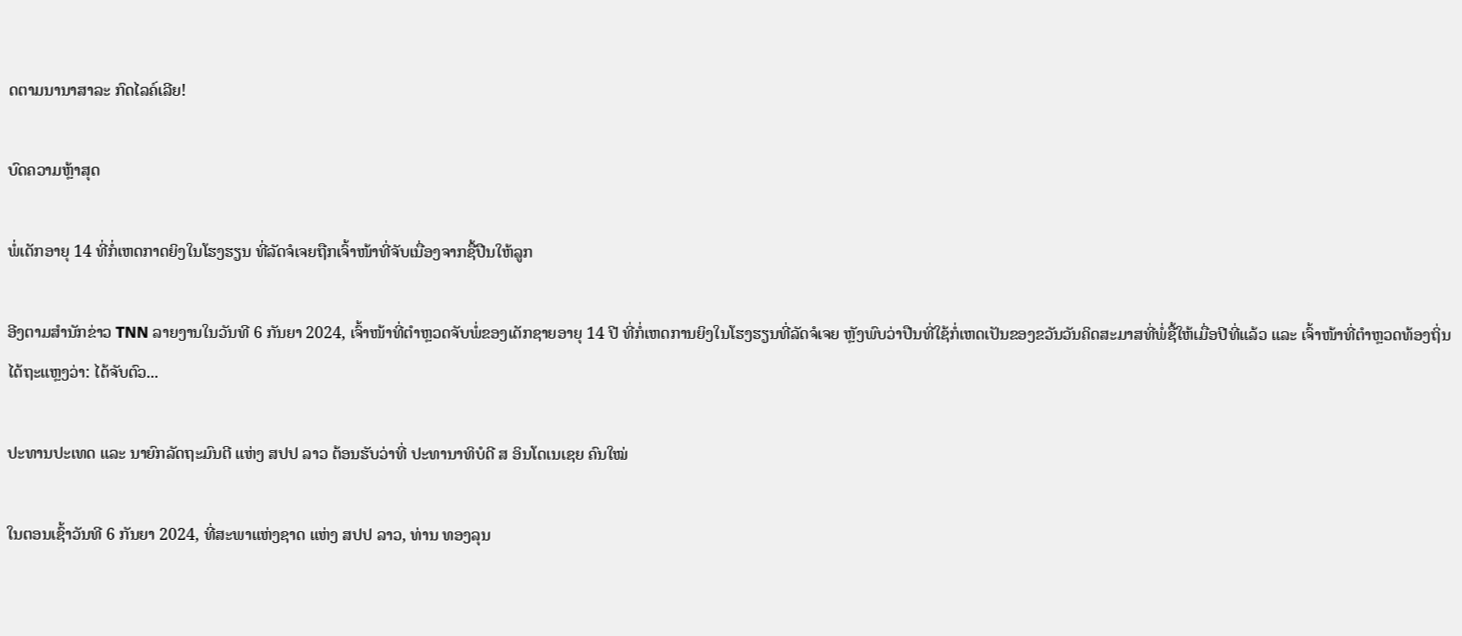ດຕາມນານາສາລະ ກົດໄລຄ໌ເລີຍ!

ບົດຄວາມຫຼ້າສຸດ

ພໍ່ເດັກອາຍຸ 14 ທີ່ກໍ່ເຫດກາດຍິງໃນໂຮງຮຽນ ທີ່ລັດຈໍເຈຍຖືກເຈົ້າໜ້າທີ່ຈັບເນື່ອງຈາກຊື້ປືນໃຫ້ລູກ

ອີງຕາມສຳນັກຂ່າວ TNN ລາຍງານໃນວັນທີ 6 ກັນຍາ 2024, ເຈົ້າໜ້າທີ່ຕຳຫຼວດຈັບພໍ່ຂອງເດັກຊາຍອາຍຸ 14 ປີ ທີ່ກໍ່ເຫດການຍິງໃນໂຮງຮຽນທີ່ລັດຈໍເຈຍ ຫຼັງພົບວ່າປືນທີ່ໃຊ້ກໍ່ເຫດເປັນຂອງຂວັນວັນຄິດສະມາສທີ່ພໍ່ຊື້ໃຫ້ເມື່ອປີທີ່ແລ້ວ ແລະ ເຈົ້າໜ້າທີ່ຕຳຫຼວດທ້ອງຖິ່ນໄດ້ຖະແຫຼງວ່າ: ໄດ້ຈັບຕົວ...

ປະທານປະເທດ ແລະ ນາຍົກລັດຖະມົນຕີ ແຫ່ງ ສປປ ລາວ ຕ້ອນຮັບວ່າທີ່ ປະທານາທິບໍດີ ສ ອິນໂດເນເຊຍ ຄົນໃໝ່

ໃນຕອນເຊົ້າວັນທີ 6 ກັນຍາ 2024, ທີ່ສະພາແຫ່ງຊາດ ແຫ່ງ ສປປ ລາວ, ທ່ານ ທອງລຸນ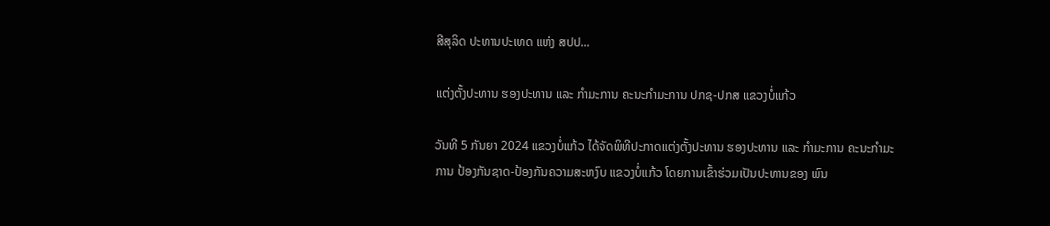ສີສຸລິດ ປະທານປະເທດ ແຫ່ງ ສປປ...

ແຕ່ງຕັ້ງປະທານ ຮອງປະທານ ແລະ ກຳມະການ ຄະນະກຳມະການ ປກຊ-ປກສ ແຂວງບໍ່ແກ້ວ

ວັນທີ 5 ກັນຍາ 2024 ແຂວງບໍ່ແກ້ວ ໄດ້ຈັດພິທີປະກາດແຕ່ງຕັ້ງປະທານ ຮອງປະທານ ແລະ ກຳມະການ ຄະນະກຳມະການ ປ້ອງກັນຊາດ-ປ້ອງກັນຄວາມສະຫງົບ ແຂວງບໍ່ແກ້ວ ໂດຍການເຂົ້າຮ່ວມເປັນປະທານຂອງ ພົນ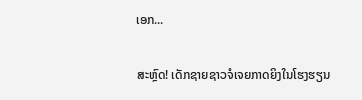ເອກ...

ສະຫຼົດ! ເດັກຊາຍຊາວຈໍເຈຍກາດຍິງໃນໂຮງຮຽນ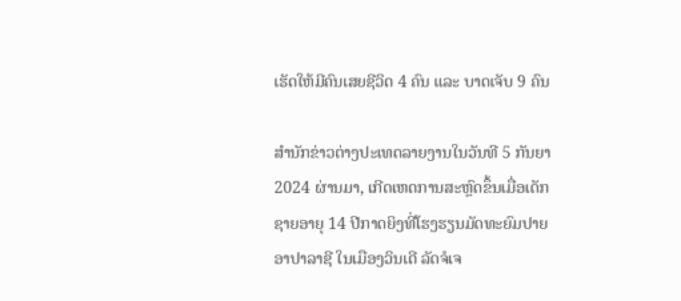ເຮັດໃຫ້ມີຄົນເສຍຊີວິດ 4 ຄົນ ແລະ ບາດເຈັບ 9 ຄົນ

ສຳນັກຂ່າວຕ່າງປະເທດລາຍງານໃນວັນທີ 5 ກັນຍາ 2024 ຜ່ານມາ, ເກີດເຫດການສະຫຼົດຂຶ້ນເມື່ອເດັກຊາຍອາຍຸ 14 ປີກາດຍິງທີ່ໂຮງຮຽນມັດທະຍົມປາຍ ອາປາລາຊີ ໃນເມືອງວິນເດີ ລັດຈໍເຈ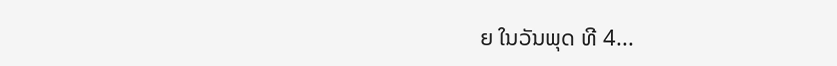ຍ ໃນວັນພຸດ ທີ 4...